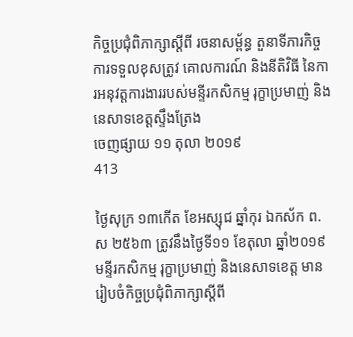កិច្ចប្រជុំពិភាក្សាស្តីពី រចនាសម្ព័ន្ធ តួនាទីភារកិច្ច ការទទួលខុសត្រូវ គោលការណ៍ និងនីតិវិធី នៃការអនុវត្តការងាររបស់មន្ទីរកសិកម្ម រុក្ខាប្រមាញ់ និងនេសាទខេត្តស្ទឹងត្រែង
ចេញផ្សាយ ១១ តុលា ២០១៩
413

ថ្ងៃសុក្រ ១៣កើត ខែអស្សុជ ឆ្នាំកុរ ឯកស័ក ព.ស ២៥៦៣ ត្រូវនឹងថ្ងៃទី១១ ខែតុលា ឆ្នាំ២០១៩ មន្ទីរកសិកម្ម រុក្ខាប្រមាញ់ និងនេសាទខេត្ត មានរៀបចំកិច្ចប្រជុំពិភាក្សាស្តីពី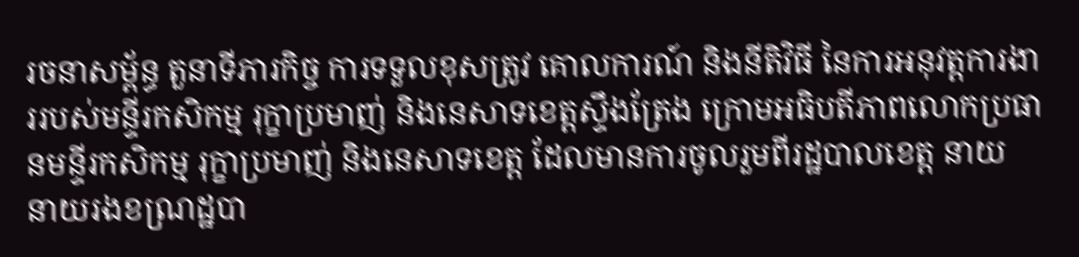រចនាសម្ព័ន្ធ តួនាទីភារកិច្ច ការទទួលខុសត្រូវ គោលការណ៍ និងនីតិវិធី នៃការអនុវត្តការងាររបស់មន្ទីរកសិកម្ម រុក្ខាប្រមាញ់ និងនេសាទខេត្តស្ទឹងត្រែង ក្រោមអធិបតីភាពលោកប្រធានមន្ទីរកសិកម្ម រុក្ខាប្រមាញ់ និងនេសាទខេត្ត ដែលមានការចូលរួមពីរដ្ឋបាលខេត្ត នាយ នាយរងខណ្រដ្ឋបា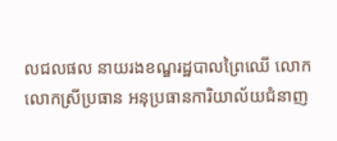លជលផល នាយរងខណ្ឌរដ្ឋបាលព្រៃឈើ លោក លោកស្រីប្រធាន អនុប្រធានការិយាល័យជំនាញ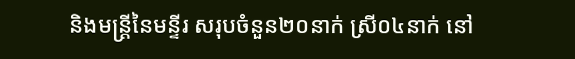និងមន្ត្រីនៃមន្ទីរ សរុបចំនួន២០នាក់ ស្រី០៤នាក់ នៅ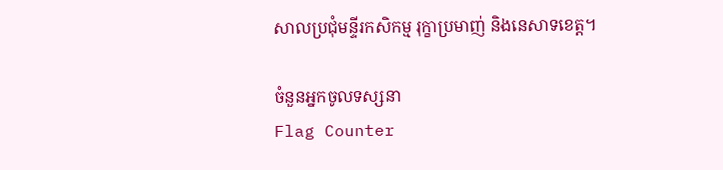សាលប្រជុំមន្ទីរកសិកម្ម រុក្ខាប្រមាញ់ និងនេសាទខេត្ត។

ចំនួនអ្នកចូលទស្សនា
Flag Counter